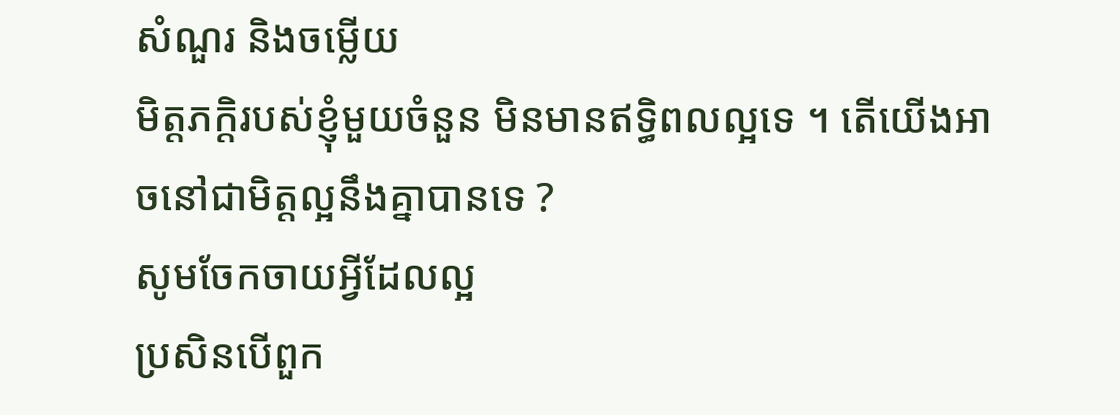សំណួរ និងចម្លើយ
មិត្តភក្តិរបស់ខ្ញុំមួយចំនួន មិនមានឥទ្ធិពលល្អទេ ។ តើយើងអាចនៅជាមិត្តល្អនឹងគ្នាបានទេ ?
សូមចែកចាយអ្វីដែលល្អ
ប្រសិនបើពួក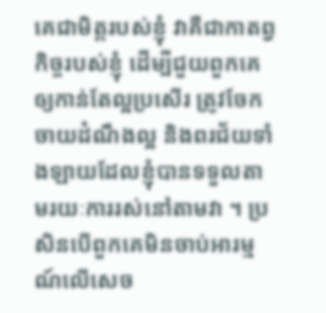គេជាមិត្តរបស់ខ្ញុំ វាគឺជាកាតព្វកិច្ចរបស់ខ្ញុំ ដើម្បីជួយពួកគេឲ្យកាន់តែល្អប្រសើរ ត្រូវចែកចាយដំណឹងល្អ និងពរជ័យទាំងឡាយដែលខ្ញុំបានទទួលតាមរយៈការរស់នៅតាមវា ។ ប្រសិនបើពួកគេមិនចាប់អារម្មណ៍លើសេច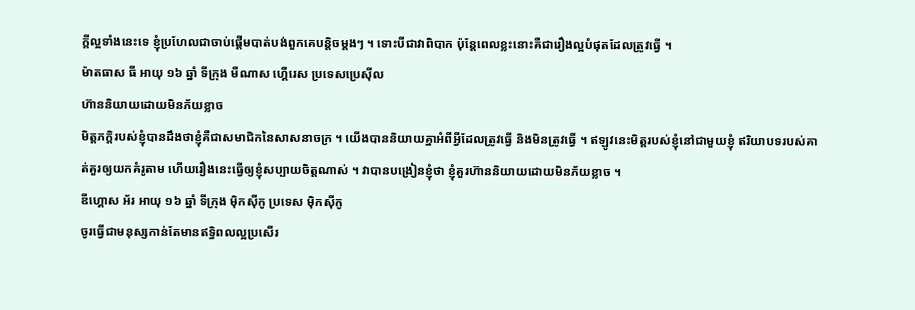ក្តីល្អទាំងនេះទេ ខ្ញុំប្រហែលជាចាប់ផ្តើមបាត់បង់ពួកគេបន្តិចម្តងៗ ។ ទោះបីជាវាពិបាក ប៉ុន្តែពេលខ្លះនោះគឺជារឿងល្អបំផុតដែលត្រូវធ្វើ ។
ម៉ាតធាស ធី អាយុ ១៦ ឆ្នាំ ទីក្រុង មីណាស ហ្គើរេស ប្រទេសប្រេស៊ីល
ហ៊ាននិយាយដោយមិនភ័យខ្លាច
មិត្តភក្តិរបស់ខ្ញុំបានដឹងថាខ្ញុំគឺជាសមាជិកនៃសាសនាចក្រ ។ យើងបាននិយាយគ្នាអំពីអ្វីដែលត្រូវធ្វើ និងមិនត្រូវធ្វើ ។ ឥឡូវនេះមិត្តរបស់ខ្ញុំនៅជាមួយខ្ញុំ ឥរិយាបទរបស់គាត់គួរឲ្យយកគំរូតាម ហើយរឿងនេះធ្វើឲ្យខ្ញុំសប្បាយចិត្តណាស់ ។ វាបានបង្រៀនខ្ញុំថា ខ្ញុំគួរហ៊ាននិយាយដោយមិនភ័យខ្លាច ។
ឌីហ្គោស អ័រ អាយុ ១៦ ឆ្នាំ ទីក្រុង ម៉ិកស៊ីកូ ប្រទេស ម៉ិកស៊ីកូ
ចូរធ្វើជាមនុស្សកាន់តែមានឥទ្ធិពលល្អប្រសើរ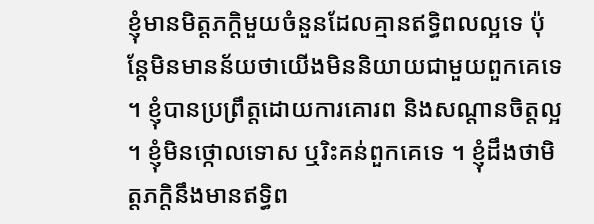ខ្ញុំមានមិត្តភក្តិមួយចំនួនដែលគ្មានឥទ្ធិពលល្អទេ ប៉ុន្តែមិនមានន័យថាយើងមិននិយាយជាមួយពួកគេទេ ។ ខ្ញុំបានប្រព្រឹត្តដោយការគោរព និងសណ្ដានចិត្តល្អ ។ ខ្ញុំមិនថ្កោលទោស ឬរិះគន់ពួកគេទេ ។ ខ្ញុំដឹងថាមិត្តភក្តិនឹងមានឥទ្ធិព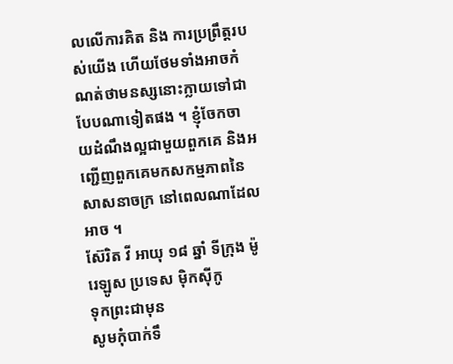លលើការគិត និង ការប្រព្រឹត្តរបស់យើង ហើយថែមទាំងអាចកំណត់ថាមនស្សនោះក្លាយទៅជាបែបណាទៀតផង ។ ខ្ញុំចែកចាយដំណឹងល្អជាមួយពួកគេ និងអញ្ជើញពួកគេមកសកម្មភាពនៃសាសនាចក្រ នៅពេលណាដែលអាច ។
ស៊ែរិត វី អាយុ ១៨ ឆ្នាំ ទីក្រុង ម៉ូរេឡូស ប្រទេស ម៉ិកស៊ីកូ
ទុកព្រះជាមុន
សូមកុំបាក់ទឹ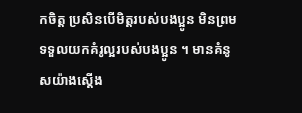កចិត្ត ប្រសិនបើមិត្តរបស់បងប្អូន មិនព្រមទទួលយកគំរូល្អរបស់បងប្អូន ។ មានគំនូសយ៉ាងស្តើង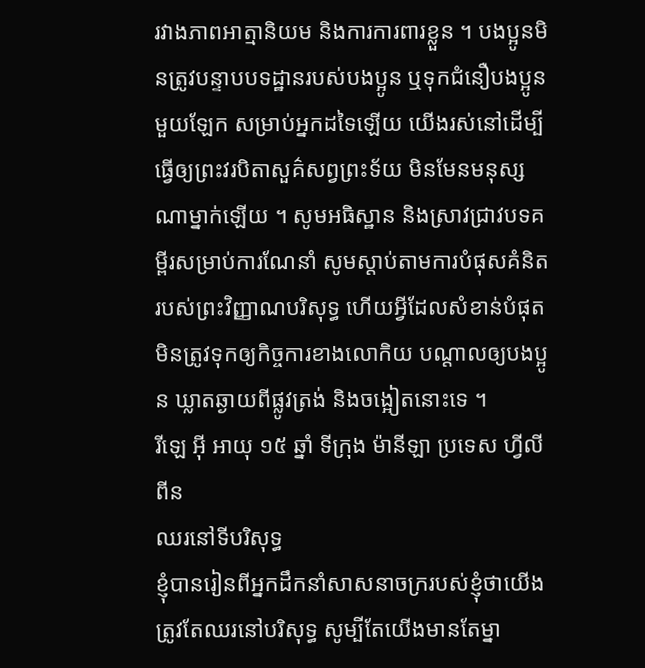រវាងភាពអាត្មានិយម និងការការពារខ្លួន ។ បងប្អូនមិនត្រូវបន្ទាបបទដ្ឋានរបស់បងប្អូន ឬទុកជំនឿបងប្អូនមួយឡែក សម្រាប់អ្នកដទៃឡើយ យើងរស់នៅដើម្បីធ្វើឲ្យព្រះវរបិតាសួគ៌សព្វព្រះទ័យ មិនមែនមនុស្សណាម្នាក់ឡើយ ។ សូមអធិស្ឋាន និងស្រាវជ្រាវបទគម្ពីរសម្រាប់ការណែនាំ សូមស្តាប់តាមការបំផុសគំនិតរបស់ព្រះវិញ្ញាណបរិសុទ្ធ ហើយអ្វីដែលសំខាន់បំផុត មិនត្រូវទុកឲ្យកិច្ចការខាងលោកិយ បណ្តាលឲ្យបងប្អូន ឃ្លាតឆ្ងាយពីផ្លូវត្រង់ និងចង្អៀតនោះទេ ។
រីឡេ អ៊ី អាយុ ១៥ ឆ្នាំ ទីក្រុង ម៉ានីឡា ប្រទេស ហ្វីលីពីន
ឈរនៅទីបរិសុទ្ធ
ខ្ញុំបានរៀនពីអ្នកដឹកនាំសាសនាចក្ររបស់ខ្ញុំថាយើងត្រូវតែឈរនៅបរិសុទ្ធ សូម្បីតែយើងមានតែម្នា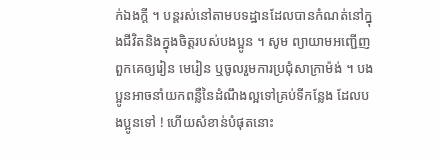ក់ឯងក្តី ។ បន្តរស់នៅតាមបទដ្ឋានដែលបានកំណត់នៅក្នុងជីវិតនិងក្នុងចិត្តរបស់បងប្អូន ។ សូម ព្យាយាមអញ្ជើញពួកគេឲ្យរៀន មេរៀន ឬចូលរួមការប្រជុំសាក្រាម៉ង់ ។ បងប្អូនអាចនាំយកពន្លឺនៃដំណឹងល្អទៅគ្រប់ទីកន្លែង ដែលបងប្អូនទៅ ! ហើយសំខាន់បំផុតនោះ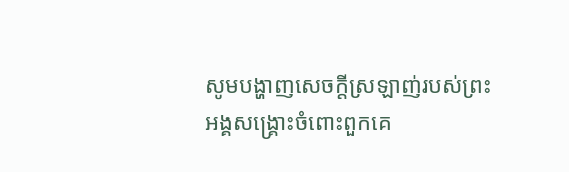សូមបង្ហាញសេចក្ដីស្រឡាញ់របស់ព្រះអង្គសង្គ្រោះចំពោះពួកគេ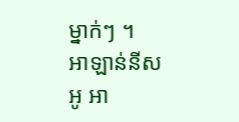ម្នាក់ៗ ។
អាឡាន់នីស អូ អា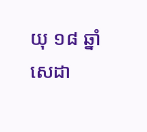យុ ១៨ ឆ្នាំ សេដា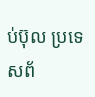ប់ប៊ុល ប្រទេសព័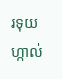រទុយហ្កាល់